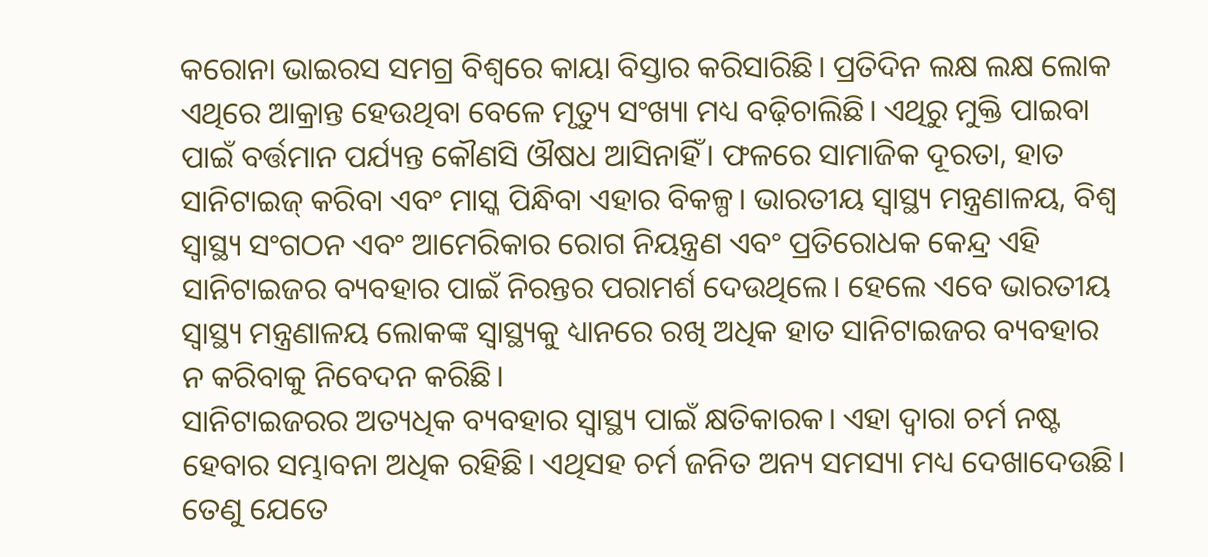କରୋନା ଭାଇରସ ସମଗ୍ର ବିଶ୍ୱରେ କାୟା ବିସ୍ତାର କରିସାରିଛି। ପ୍ରତିଦିନ ଲକ୍ଷ ଲକ୍ଷ ଲୋକ ଏଥିରେ ଆକ୍ରାନ୍ତ ହେଉଥିବା ବେଳେ ମୃତ୍ୟୁ ସଂଖ୍ୟା ମଧ୍ୟ ବଢ଼ିଚାଲିଛି। ଏଥିରୁ ମୁକ୍ତି ପାଇବା ପାଇଁ ବର୍ତ୍ତମାନ ପର୍ଯ୍ୟନ୍ତ କୌଣସି ଔଷଧ ଆସିନାହିଁ। ଫଳରେ ସାମାଜିକ ଦୂରତା, ହାତ ସାନିଟାଇଜ୍ କରିବା ଏବଂ ମାସ୍କ ପିନ୍ଧିବା ଏହାର ବିକଳ୍ପ। ଭାରତୀୟ ସ୍ବାସ୍ଥ୍ୟ ମନ୍ତ୍ରଣାଳୟ, ବିଶ୍ୱ ସ୍ବାସ୍ଥ୍ୟ ସଂଗଠନ ଏବଂ ଆମେରିକାର ରୋଗ ନିୟନ୍ତ୍ରଣ ଏବଂ ପ୍ରତିରୋଧକ କେନ୍ଦ୍ର ଏହି ସାନିଟାଇଜର ବ୍ୟବହାର ପାଇଁ ନିରନ୍ତର ପରାମର୍ଶ ଦେଉଥିଲେ। ହେଲେ ଏବେ ଭାରତୀୟ ସ୍ବାସ୍ଥ୍ୟ ମନ୍ତ୍ରଣାଳୟ ଲୋକଙ୍କ ସ୍ବାସ୍ଥ୍ୟକୁ ଧ୍ୟାନରେ ରଖି ଅଧିକ ହାତ ସାନିଟାଇଜର ବ୍ୟବହାର ନ କରିବାକୁ ନିବେଦନ କରିଛି।
ସାନିଟାଇଜରର ଅତ୍ୟଧିକ ବ୍ୟବହାର ସ୍ବାସ୍ଥ୍ୟ ପାଇଁ କ୍ଷତିକାରକ। ଏହା ଦ୍ୱାରା ଚର୍ମ ନଷ୍ଟ ହେବାର ସମ୍ଭାବନା ଅଧିକ ରହିଛି। ଏଥିସହ ଚର୍ମ ଜନିତ ଅନ୍ୟ ସମସ୍ୟା ମଧ୍ୟ ଦେଖାଦେଉଛି। ତେଣୁ ଯେତେ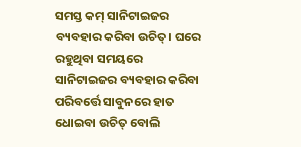ସମସ୍ତ କମ୍ ସାନିଟାଇଜର ବ୍ୟବହାର କରିବା ଉଚିତ୍। ଘରେ ରହୁଥିବା ସମୟରେ ସାନିଟାଇଜର ବ୍ୟବହାର କରିବା ପରିବର୍ତ୍ତେ ସାବୁନରେ ହାତ ଧୋଇବା ଉଚିତ୍ ବୋଲି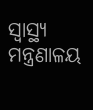ସ୍ବାସ୍ଥ୍ୟ ମନ୍ତ୍ରଣାଳୟ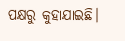ପକ୍ଷରୁ କୁହାଯାଇଛି।